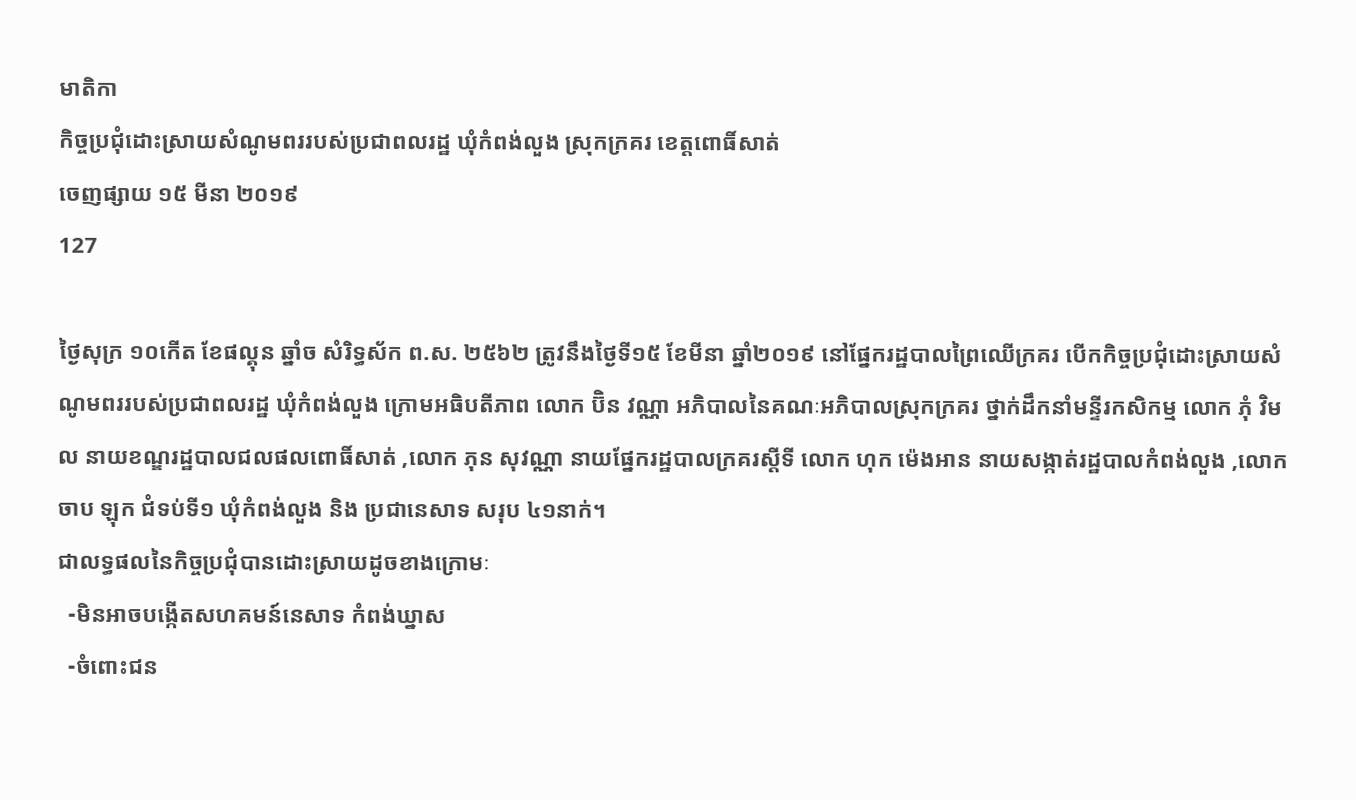មាតិកា
កិច្ចប្រជុំដោះស្រាយសំណូមពររបស់ប្រជាពលរដ្ឋ ឃុំកំពង់លួង ស្រុកក្រគរ ខេត្តពោធិ៍សាត់
ចេញផ្សាយ ១៥ មីនា ២០១៩
127

ថ្ងៃសុក្រ ១០កើត ខែផល្គុន ឆ្នាំច សំរិទ្ធស័ក ព.ស. ២៥៦២ ត្រូវនឹងថ្ងៃទី១៥ ខែមីនា ឆ្នាំ២០១៩ នៅផ្នែករដ្ឋបាលព្រៃឈើក្រគរ បើកកិច្ចប្រជុំដោះស្រាយសំណូមពររបស់ប្រជាពលរដ្ឋ ឃុំកំពង់លួង ក្រោមអធិបតីភាព លោក ប៊ិន វណ្ណា អភិបាលនៃគណៈអភិបាលស្រុកក្រគរ ថ្នាក់ដឹកនាំមន្ទីរកសិកម្ម លោក ភុំ វិមល នាយខណ្ឌរដ្ឋបាលជលផលពោធិ៍សាត់ ,លោក ភុន សុវណ្ណា នាយផ្នែករដ្ឋបាលក្រគរស្តីទី លោក ហុក ម៉េងអាន នាយសង្កាត់រដ្ឋបាលកំពង់លួង ,លោក ចាប ឡុក ជំទប់ទី១ ឃុំកំពង់លួង និង ប្រជានេសាទ សរុប ៤១នាក់។
ជាលទ្ធផលនៃកិច្ចប្រជុំបានដោះស្រាយដូចខាងក្រោមៈ
  -មិនអាចបង្កើតសហគមន៍នេសាទ កំពង់ឃ្នាស
  -ចំពោះជន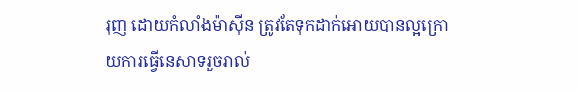រុញ ដោយកំលាំងម៉ាស៊ីន ត្រូវតែទុកដាក់អោយបានល្អក្រោយការធ្វើនេសាទរួចរាល់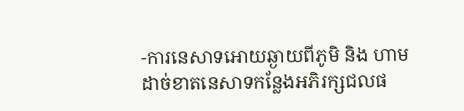-ការនេសាទអោយឆ្ងាយពីភូមិ និង ហាមដាច់ខាតនេសាទកន្លែងអភិរក្សជលផ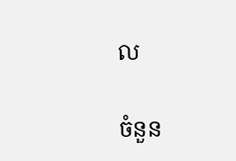ល

ចំនួន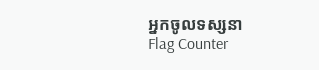អ្នកចូលទស្សនា
Flag Counter